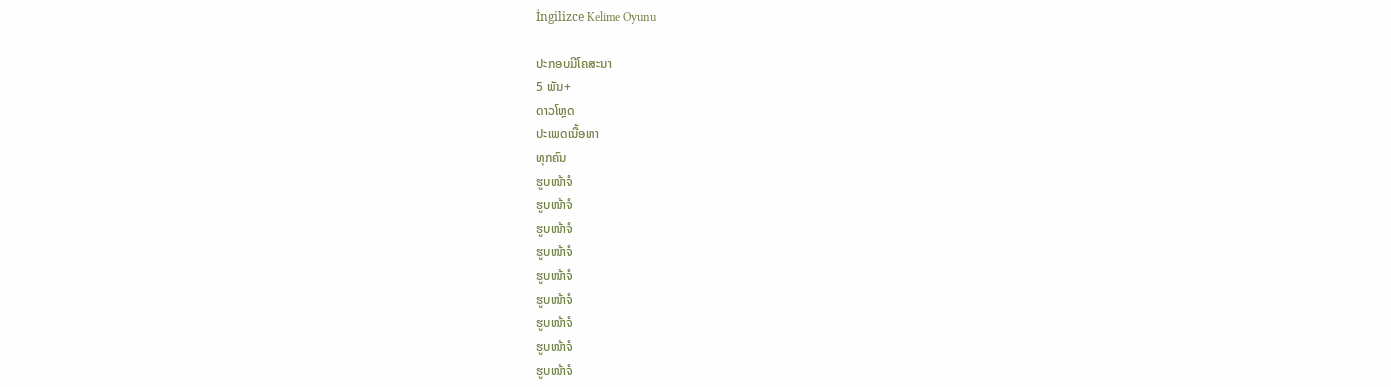İngilizce Kelime Oyunu

ປະກອບມີໂຄສະນາ
5 ພັນ+
ດາວໂຫຼດ
ປະເພດເນື້ອຫາ
ທຸກຄົນ
ຮູບໜ້າຈໍ
ຮູບໜ້າຈໍ
ຮູບໜ້າຈໍ
ຮູບໜ້າຈໍ
ຮູບໜ້າຈໍ
ຮູບໜ້າຈໍ
ຮູບໜ້າຈໍ
ຮູບໜ້າຈໍ
ຮູບໜ້າຈໍ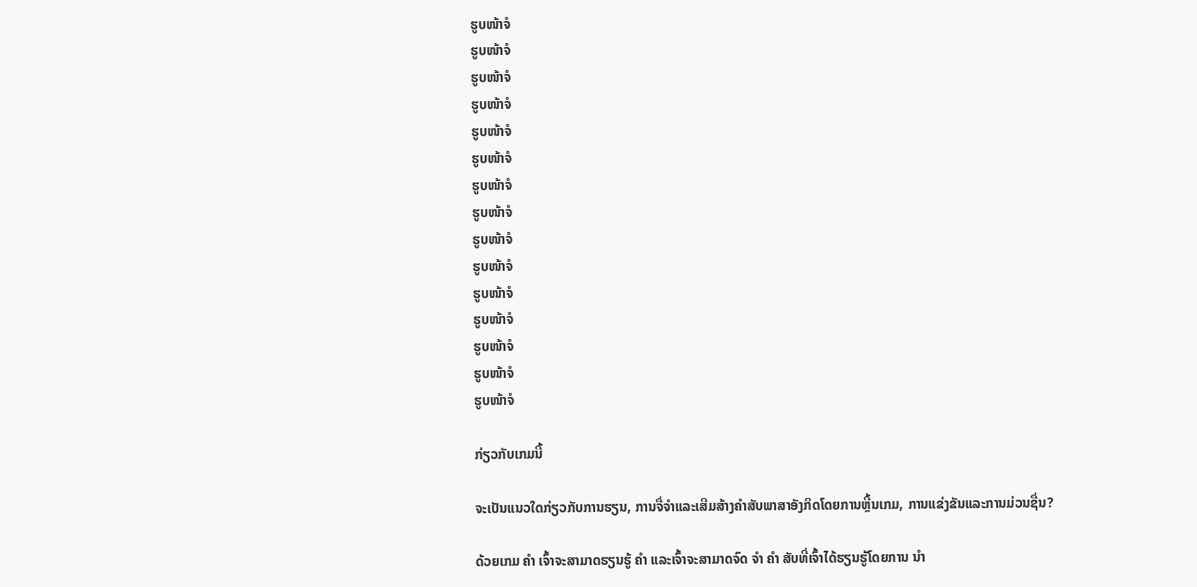ຮູບໜ້າຈໍ
ຮູບໜ້າຈໍ
ຮູບໜ້າຈໍ
ຮູບໜ້າຈໍ
ຮູບໜ້າຈໍ
ຮູບໜ້າຈໍ
ຮູບໜ້າຈໍ
ຮູບໜ້າຈໍ
ຮູບໜ້າຈໍ
ຮູບໜ້າຈໍ
ຮູບໜ້າຈໍ
ຮູບໜ້າຈໍ
ຮູບໜ້າຈໍ
ຮູບໜ້າຈໍ
ຮູບໜ້າຈໍ

ກ່ຽວກັບເກມນີ້

ຈະເປັນແນວໃດກ່ຽວກັບການຮຽນ, ການຈື່ຈໍາແລະເສີມສ້າງຄໍາສັບພາສາອັງກິດໂດຍການຫຼີ້ນເກມ, ການແຂ່ງຂັນແລະການມ່ວນຊື່ນ?

ດ້ວຍເກມ ຄຳ ເຈົ້າຈະສາມາດຮຽນຮູ້ ຄຳ ແລະເຈົ້າຈະສາມາດຈົດ ຈຳ ຄຳ ສັບທີ່ເຈົ້າໄດ້ຮຽນຮູ້ໂດຍການ ນຳ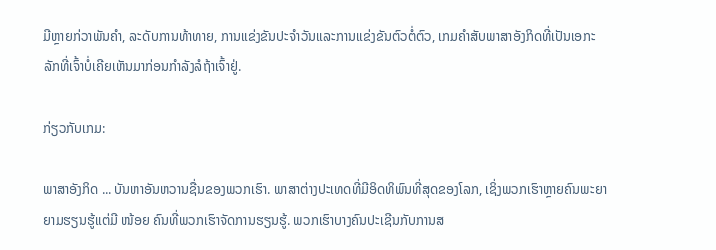ມີຫຼາຍກ່ວາພັນຄໍາ, ລະດັບການທ້າທາຍ, ການແຂ່ງຂັນປະຈໍາວັນແລະການແຂ່ງຂັນຕົວຕໍ່ຕົວ, ເກມຄໍາສັບພາສາອັງກິດທີ່ເປັນເອກະລັກທີ່ເຈົ້າບໍ່ເຄີຍເຫັນມາກ່ອນກໍາລັງລໍຖ້າເຈົ້າຢູ່.

ກ່ຽວກັບເກມ:

ພາສາອັງກິດ ... ບັນຫາອັນຫວານຊື່ນຂອງພວກເຮົາ. ພາສາຕ່າງປະເທດທີ່ມີອິດທິພົນທີ່ສຸດຂອງໂລກ, ເຊິ່ງພວກເຮົາຫຼາຍຄົນພະຍາຍາມຮຽນຮູ້ແຕ່ມີ ໜ້ອຍ ຄົນທີ່ພວກເຮົາຈັດການຮຽນຮູ້. ພວກເຮົາບາງຄົນປະເຊີນກັບການສ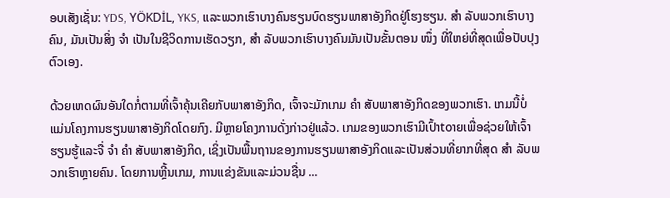ອບເສັງເຊັ່ນ: YDS, YÖKDİL, YKS, ແລະພວກເຮົາບາງຄົນຮຽນບົດຮຽນພາສາອັງກິດຢູ່ໂຮງຮຽນ. ສຳ ລັບພວກເຮົາບາງຄົນ, ມັນເປັນສິ່ງ ຈຳ ເປັນໃນຊີວິດການເຮັດວຽກ, ສຳ ລັບພວກເຮົາບາງຄົນມັນເປັນຂັ້ນຕອນ ໜຶ່ງ ທີ່ໃຫຍ່ທີ່ສຸດເພື່ອປັບປຸງຕົວເອງ.

ດ້ວຍເຫດຜົນອັນໃດກໍ່ຕາມທີ່ເຈົ້າຄຸ້ນເຄີຍກັບພາສາອັງກິດ, ເຈົ້າຈະມັກເກມ ຄຳ ສັບພາສາອັງກິດຂອງພວກເຮົາ. ເກມນີ້ບໍ່ແມ່ນໂຄງການຮຽນພາສາອັງກິດໂດຍກົງ. ມີຫຼາຍໂຄງການດັ່ງກ່າວຢູ່ແລ້ວ. ເກມຂອງພວກເຮົາມີເປົ້າtoາຍເພື່ອຊ່ວຍໃຫ້ເຈົ້າຮຽນຮູ້ແລະຈື່ ຈຳ ຄຳ ສັບພາສາອັງກິດ, ເຊິ່ງເປັນພື້ນຖານຂອງການຮຽນພາສາອັງກິດແລະເປັນສ່ວນທີ່ຍາກທີ່ສຸດ ສຳ ລັບພວກເຮົາຫຼາຍຄົນ. ໂດຍການຫຼີ້ນເກມ, ການແຂ່ງຂັນແລະມ່ວນຊື່ນ ...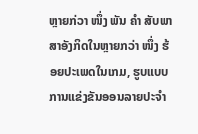ຫຼາຍກ່ວາ ໜຶ່ງ ພັນ ຄຳ ສັບພາສາອັງກິດໃນຫຼາຍກວ່າ ໜຶ່ງ ຮ້ອຍປະເພດໃນເກມ, ຮູບແບບການແຂ່ງຂັນອອນລາຍປະຈໍາ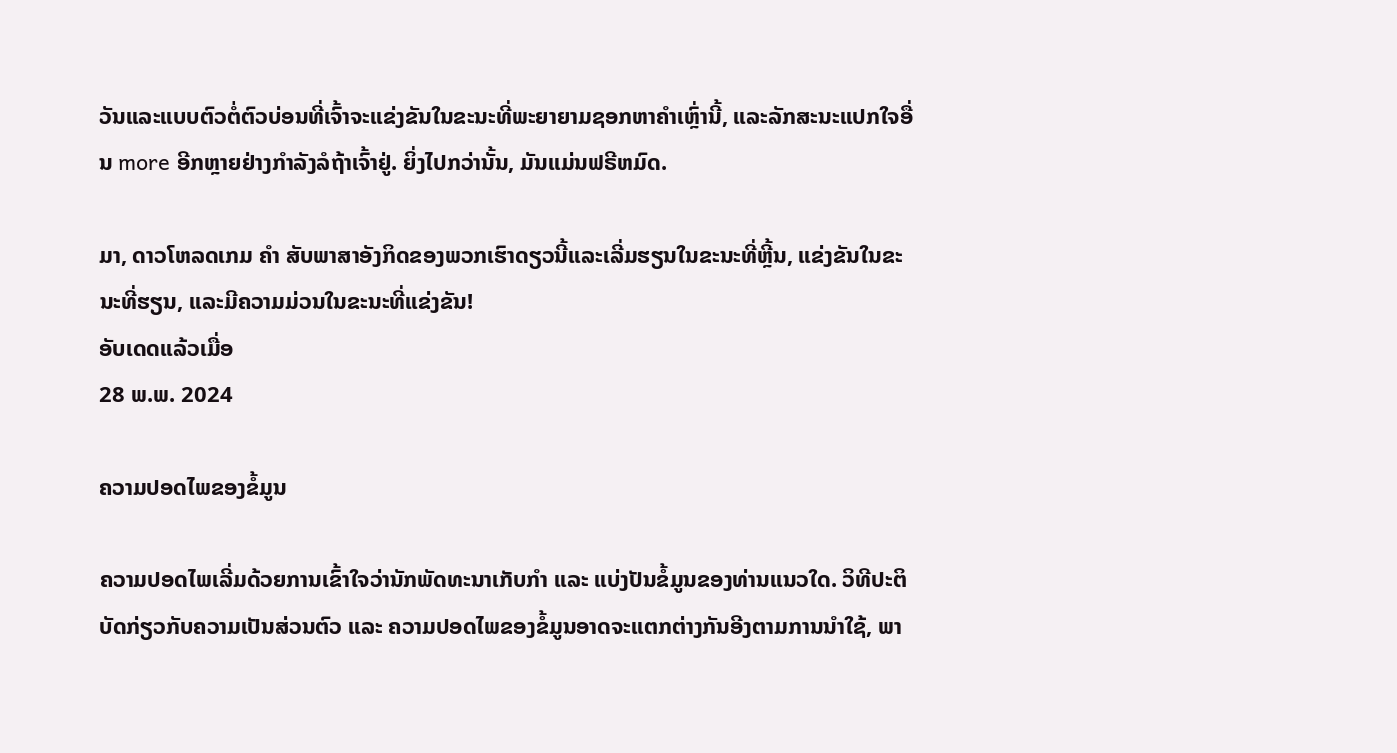ວັນແລະແບບຕົວຕໍ່ຕົວບ່ອນທີ່ເຈົ້າຈະແຂ່ງຂັນໃນຂະນະທີ່ພະຍາຍາມຊອກຫາຄໍາເຫຼົ່ານີ້, ແລະລັກສະນະແປກໃຈອື່ນ more ອີກຫຼາຍຢ່າງກໍາລັງລໍຖ້າເຈົ້າຢູ່. ຍິ່ງໄປກວ່ານັ້ນ, ມັນແມ່ນຟຣີຫມົດ.

ມາ, ດາວໂຫລດເກມ ຄຳ ສັບພາສາອັງກິດຂອງພວກເຮົາດຽວນີ້ແລະເລີ່ມຮຽນໃນຂະນະທີ່ຫຼີ້ນ, ແຂ່ງຂັນໃນຂະນະທີ່ຮຽນ, ແລະມີຄວາມມ່ວນໃນຂະນະທີ່ແຂ່ງຂັນ!
ອັບເດດແລ້ວເມື່ອ
28 ພ.ພ. 2024

ຄວາມປອດໄພຂອງຂໍ້ມູນ

ຄວາມປອດໄພເລີ່ມດ້ວຍການເຂົ້າໃຈວ່ານັກພັດທະນາເກັບກຳ ແລະ ແບ່ງປັນຂໍ້ມູນຂອງທ່ານແນວໃດ. ວິທີປະຕິບັດກ່ຽວກັບຄວາມເປັນສ່ວນຕົວ ແລະ ຄວາມປອດໄພຂອງຂໍ້ມູນອາດຈະແຕກຕ່າງກັນອີງຕາມການນຳໃຊ້, ພາ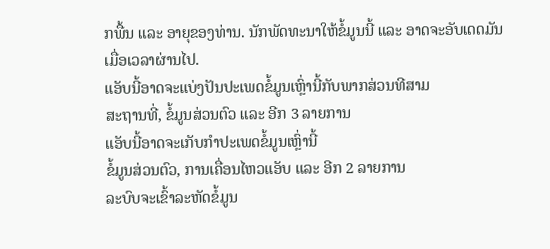ກພື້ນ ແລະ ອາຍຸຂອງທ່ານ. ນັກພັດທະນາໃຫ້ຂໍ້ມູນນີ້ ແລະ ອາດຈະອັບເດດມັນເມື່ອເວລາຜ່ານໄປ.
ແອັບນີ້ອາດຈະແບ່ງປັນປະເພດຂໍ້ມູນເຫຼົ່ານີ້ກັບພາກສ່ວນທີສາມ
ສະຖານທີ່, ຂໍ້ມູນສ່ວນຕົວ ແລະ ອີກ 3 ລາຍການ
ແອັບນີ້ອາດຈະເກັບກຳປະເພດຂໍ້ມູນເຫຼົ່ານີ້
ຂໍ້ມູນສ່ວນຕົວ, ການເຄື່ອນໄຫວແອັບ ແລະ ອີກ 2 ລາຍການ
ລະບົບຈະເຂົ້າລະຫັດຂໍ້ມູນ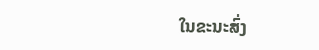ໃນຂະນະສົ່ງ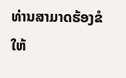ທ່ານສາມາດຮ້ອງຂໍໃຫ້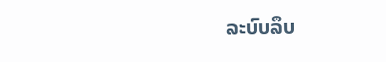ລະບົບລຶບ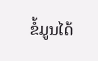ຂໍ້ມູນໄດ້